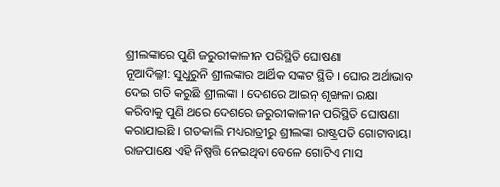ଶ୍ରୀଲଙ୍କାରେ ପୁଣି ଜରୁରୀକାଳୀନ ପରିସ୍ଥିତି ଘୋଷଣା
ନୂଆଦିଲ୍ଳୀ: ସୁଧୁରୁନି ଶ୍ରୀଲଙ୍କାର ଆର୍ଥିକ ସଙ୍କଟ ସ୍ଥିତି । ଘୋର ଅର୍ଥାଭାବ ଦେଇ ଗତି କରୁଛି ଶ୍ରୀଲଙ୍କା । ଦେଶରେ ଆଇନ୍ ଶୃଙ୍ଖଳା ରକ୍ଷା କରିବାକୁ ପୁଣି ଥରେ ଦେଶରେ ଜରୁରୀକାଳୀନ ପରିସ୍ଥିତି ଘୋଷଣା କରାଯାଇଛି । ଗତକାଲି ମଧ୍ୟରାତ୍ରୀରୁ ଶ୍ରୀଲଙ୍କା ରାଷ୍ଟ୍ରପତି ଗୋଟାବାୟା ରାଜପାକ୍ଷେ ଏହି ନିଷ୍ପତ୍ତି ନେଇଥିବା ବେଳେ ଗୋଟିଏ ମାସ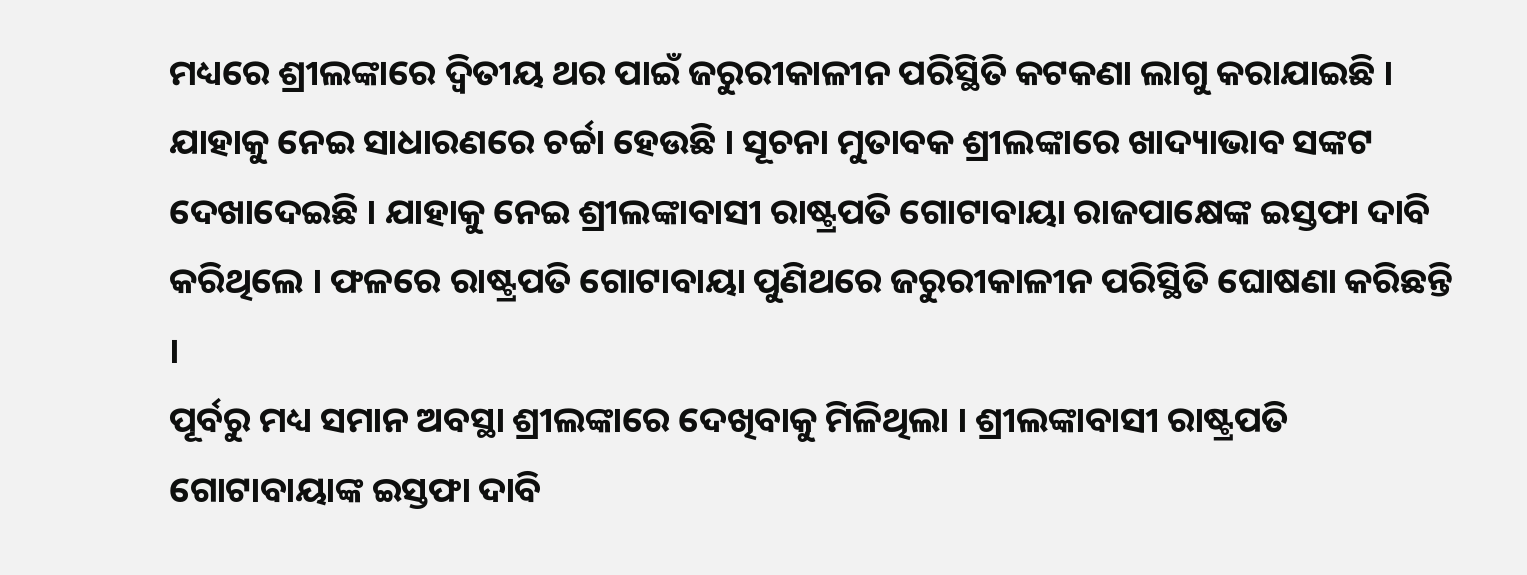ମଧ୍ୟରେ ଶ୍ରୀଲଙ୍କାରେ ଦ୍ୱିତୀୟ ଥର ପାଇଁ ଜରୁରୀକାଳୀନ ପରିସ୍ଥିତି କଟକଣା ଲାଗୁ କରାଯାଇଛି । ଯାହାକୁ ନେଇ ସାଧାରଣରେ ଚର୍ଚ୍ଚା ହେଉଛି । ସୂଚନା ମୁତାବକ ଶ୍ରୀଲଙ୍କାରେ ଖାଦ୍ୟାଭାବ ସଙ୍କଟ ଦେଖାଦେଇଛି । ଯାହାକୁ ନେଇ ଶ୍ରୀଲଙ୍କାବାସୀ ରାଷ୍ଟ୍ରପତି ଗୋଟାବାୟା ରାଜପାକ୍ଷେଙ୍କ ଇସ୍ତଫା ଦାବି କରିଥିଲେ । ଫଳରେ ରାଷ୍ଟ୍ରପତି ଗୋଟାବାୟା ପୁଣିଥରେ ଜରୁରୀକାଳୀନ ପରିସ୍ଥିତି ଘୋଷଣା କରିଛନ୍ତି ।
ପୂର୍ବରୁ ମଧ୍ୟ ସମାନ ଅବସ୍ଥା ଶ୍ରୀଲଙ୍କାରେ ଦେଖିବାକୁ ମିଳିଥିଲା । ଶ୍ରୀଲଙ୍କାବାସୀ ରାଷ୍ଟ୍ରପତି ଗୋଟାବାୟାଙ୍କ ଇସ୍ତଫା ଦାବି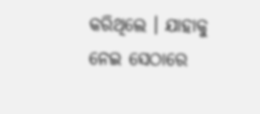କରିଥିଲେ । ଯାହାକୁ ନେଇ ସେଠାରେ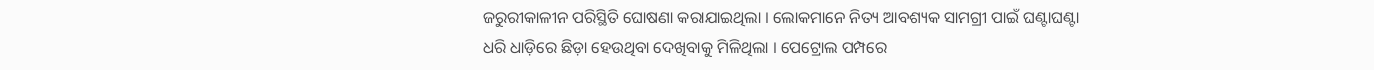ଜରୁରୀକାଳୀନ ପରିସ୍ଥିତି ଘୋଷଣା କରାଯାଇଥିଲା । ଲୋକମାନେ ନିତ୍ୟ ଆବଶ୍ୟକ ସାମଗ୍ରୀ ପାଇଁ ଘଣ୍ଟାଘଣ୍ଟା ଧରି ଧାଡ଼ିରେ ଛିଡ଼ା ହେଉଥିବା ଦେଖିବାକୁ ମିଳିଥିଲା । ପେଟ୍ରୋଲ ପମ୍ପରେ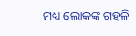ମଧ୍ୟ ଲୋକଙ୍କ ଗହଳି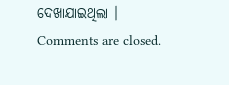ଦେଖାଯାଇଥିଲା ।
Comments are closed.